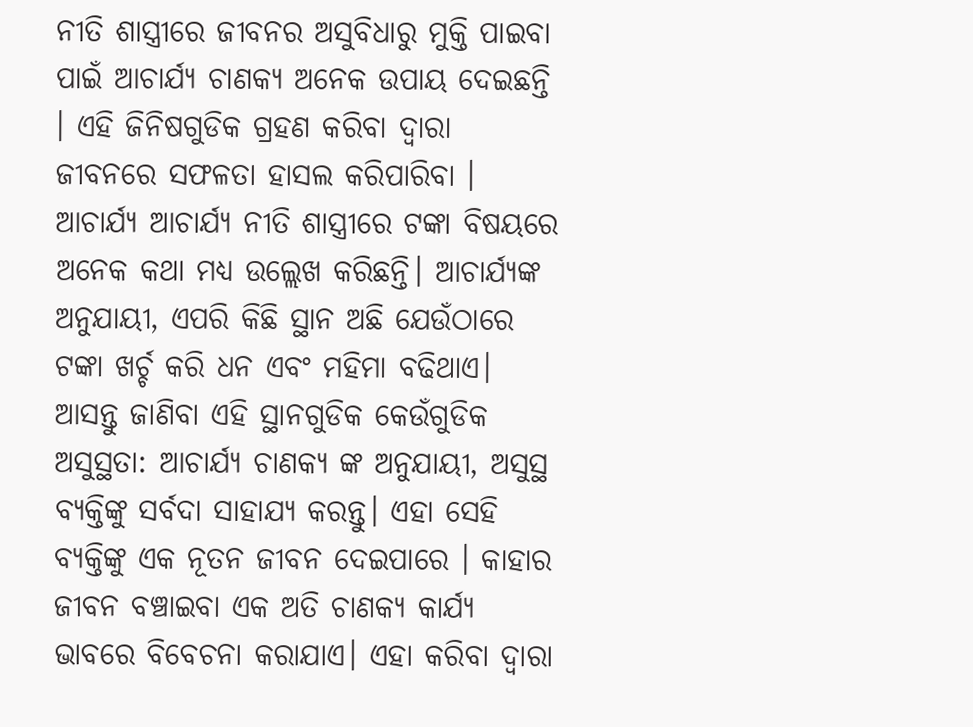ନୀତି ଶାସ୍ତ୍ରୀରେ ଜୀବନର ଅସୁବିଧାରୁ ମୁକ୍ତି ପାଇବା ପାଇଁ ଆଚାର୍ଯ୍ୟ ଚାଣକ୍ୟ ଅନେକ ଉପାୟ ଦେଇଛନ୍ତି । ଏହି ଜିନିଷଗୁଡିକ ଗ୍ରହଣ କରିବା ଦ୍ୱାରା ଜୀବନରେ ସଫଳତା ହାସଲ କରିପାରିବା । ଆଚାର୍ଯ୍ୟ ଆଚାର୍ଯ୍ୟ ନୀତି ଶାସ୍ତ୍ରୀରେ ଟଙ୍କା ବିଷୟରେ ଅନେକ କଥା ମଧ୍ୟ ଉଲ୍ଲେଖ କରିଛନ୍ତି। ଆଚାର୍ଯ୍ୟଙ୍କ ଅନୁଯାୟୀ, ଏପରି କିଛି ସ୍ଥାନ ଅଛି ଯେଉଁଠାରେ ଟଙ୍କା ଖର୍ଚ୍ଚ କରି ଧନ ଏବଂ ମହିମା ବଢିଥାଏ।
ଆସନ୍ତୁ ଜାଣିବା ଏହି ସ୍ଥାନଗୁଡିକ କେଉଁଗୁଡିକ
ଅସୁସ୍ଥତା: ଆଚାର୍ଯ୍ୟ ଚାଣକ୍ୟ ଙ୍କ ଅନୁଯାୟୀ, ଅସୁସ୍ଥ ବ୍ୟକ୍ତିଙ୍କୁ ସର୍ବଦା ସାହାଯ୍ୟ କରନ୍ତୁ। ଏହା ସେହି ବ୍ୟକ୍ତିଙ୍କୁ ଏକ ନୂତନ ଜୀବନ ଦେଇପାରେ । କାହାର ଜୀବନ ବଞ୍ଚାଇବା ଏକ ଅତି ଚାଣକ୍ୟ କାର୍ଯ୍ୟ ଭାବରେ ବିବେଚନା କରାଯାଏ। ଏହା କରିବା ଦ୍ୱାରା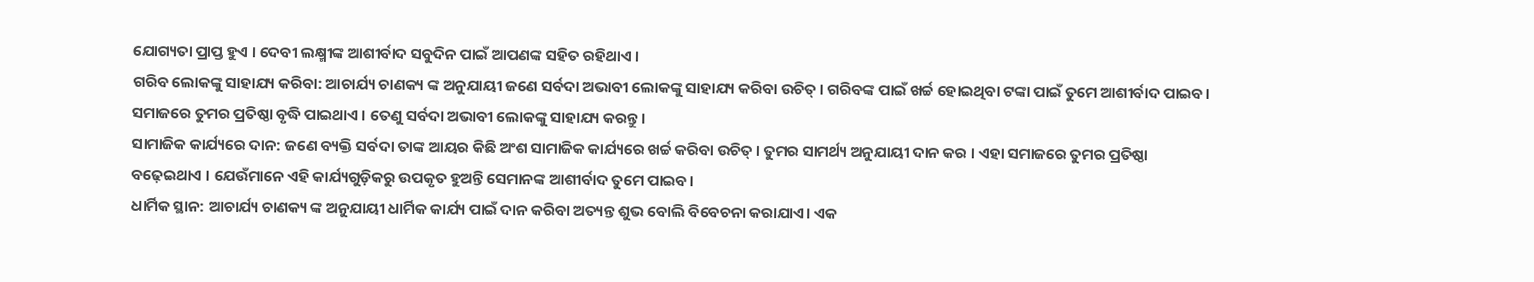ଯୋଗ୍ୟତା ପ୍ରାପ୍ତ ହୁଏ । ଦେବୀ ଲକ୍ଷ୍ମୀଙ୍କ ଆଶୀର୍ବାଦ ସବୁଦିନ ପାଇଁ ଆପଣଙ୍କ ସହିତ ରହିଥାଏ ।
ଗରିବ ଲୋକଙ୍କୁ ସାହାଯ୍ୟ କରିବା: ଆଚାର୍ଯ୍ୟ ଚାଣକ୍ୟ ଙ୍କ ଅନୁଯାୟୀ ଜଣେ ସର୍ବଦା ଅଭାବୀ ଲୋକଙ୍କୁ ସାହାଯ୍ୟ କରିବା ଉଚିତ୍ । ଗରିବଙ୍କ ପାଇଁ ଖର୍ଚ୍ଚ ହୋଇଥିବା ଟଙ୍କା ପାଇଁ ତୁମେ ଆଶୀର୍ବାଦ ପାଇବ। ସମାଜରେ ତୁମର ପ୍ରତିଷ୍ଠା ବୃଦ୍ଧି ପାଇଥାଏ । ତେଣୁ ସର୍ବଦା ଅଭାବୀ ଲୋକଙ୍କୁ ସାହାଯ୍ୟ କରନ୍ତୁ।
ସାମାଜିକ କାର୍ଯ୍ୟରେ ଦାନ: ଜଣେ ବ୍ୟକ୍ତି ସର୍ବଦା ତାଙ୍କ ଆୟର କିଛି ଅଂଶ ସାମାଜିକ କାର୍ଯ୍ୟରେ ଖର୍ଚ୍ଚ କରିବା ଉଚିତ୍ । ତୁମର ସାମର୍ଥ୍ୟ ଅନୁଯାୟୀ ଦାନ କର । ଏହା ସମାଜରେ ତୁମର ପ୍ରତିଷ୍ଠା ବଢ଼େଇଥାଏ । ଯେଉଁମାନେ ଏହି କାର୍ଯ୍ୟଗୁଡ଼ିକରୁ ଉପକୃତ ହୁଅନ୍ତି ସେମାନଙ୍କ ଆଶୀର୍ବାଦ ତୁମେ ପାଇବ।
ଧାର୍ମିକ ସ୍ଥାନ: ଆଚାର୍ଯ୍ୟ ଚାଣକ୍ୟ ଙ୍କ ଅନୁଯାୟୀ ଧାର୍ମିକ କାର୍ଯ୍ୟ ପାଇଁ ଦାନ କରିବା ଅତ୍ୟନ୍ତ ଶୁଭ ବୋଲି ବିବେଚନା କରାଯାଏ। ଏକ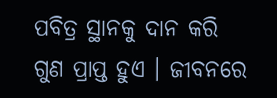ପବିତ୍ର ସ୍ଥାନକୁ ଦାନ କରି ଗୁଣ ପ୍ରାପ୍ତ ହୁଏ । ଜୀବନରେ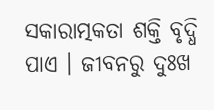ସକାରାତ୍ମକତା ଶକ୍ତି ବୃଦ୍ଧି ପାଏ । ଜୀବନରୁ ଦୁଃଖ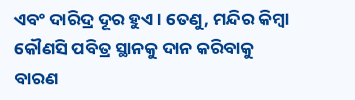ଏବଂ ଦାରିଦ୍ର ଦୂର ହୁଏ । ତେଣୁ, ମନ୍ଦିର କିମ୍ବା କୌଣସି ପବିତ୍ର ସ୍ଥାନକୁ ଦାନ କରିବାକୁ ବାରଣ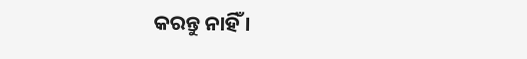କରନ୍ତୁ ନାହିଁ ।